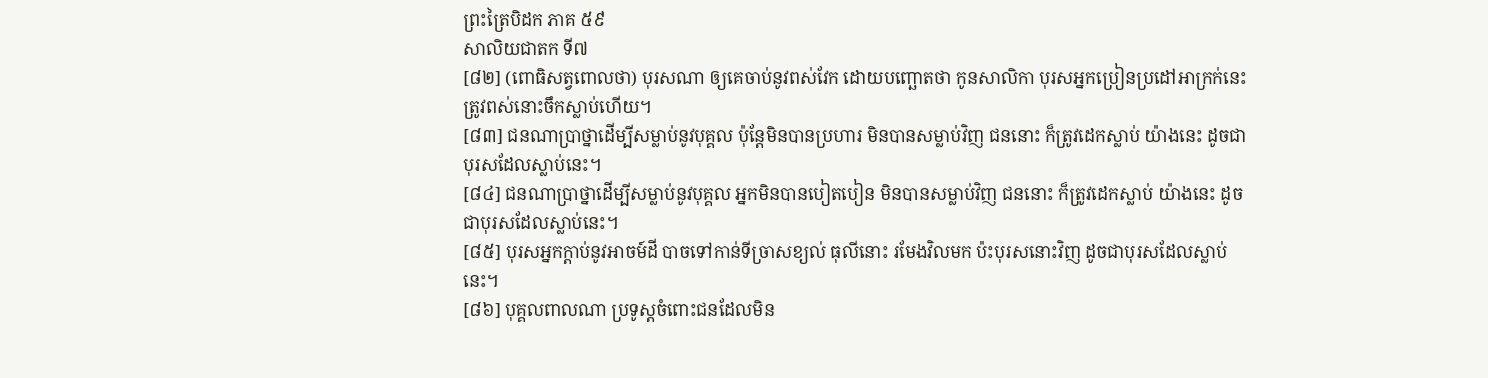ព្រះត្រៃបិដក ភាគ ៥៩
សាលិយជាតក ទី៧
[៨២] (ពោធិសត្វពោលថា) បុរសណា ឲ្យគេចាប់នូវពស់វែក ដោយបញ្ឆោតថា កូនសាលិកា បុរសអ្នកប្រៀនប្រដៅអាក្រក់នេះ ត្រូវពស់នោះចឹកស្លាប់ហើយ។
[៨៣] ជនណាប្រាថ្នាដើម្បីសម្លាប់នូវបុគ្គល ប៉ុនែ្តមិនបានប្រហារ មិនបានសម្លាប់វិញ ជននោះ ក៏ត្រូវដេកស្លាប់ យ៉ាងនេះ ដូចជាបុរសដែលស្លាប់នេះ។
[៨៤] ជនណាប្រាថ្នាដើម្បីសម្លាប់នូវបុគ្គល អ្នកមិនបានបៀតបៀន មិនបានសម្លាប់វិញ ជននោះ ក៏ត្រូវដេកស្លាប់ យ៉ាងនេះ ដូចជាបុរសដែលស្លាប់នេះ។
[៨៥] បុរសអ្នកក្តាប់នូវអាចម៍ដី បាចទៅកាន់ទីច្រាសខ្យល់ ធុលីនោះ រមែងវិលមក ប៉ះបុរសនោះវិញ ដូចជាបុរសដែលស្លាប់នេះ។
[៨៦] បុគ្គលពាលណា ប្រទូស្តចំពោះជនដែលមិន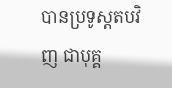បានប្រទូស្តតបវិញ ជាបុគ្គ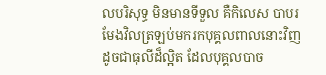លបរិសុទ្ធ មិនមានទីទួល គឺកិលេស បាបរមែងវិលត្រឡប់មករកបុគ្គលពាលនោះវិញ ដូចជាធុលីដ៏ល្អិត ដែលបុគ្គលបាច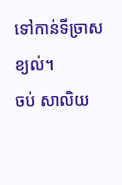ទៅកាន់ទីច្រាសខ្យល់។
ចប់ សាលិយ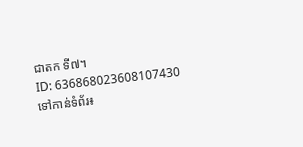ជាតក ទី៧។
ID: 636868023608107430
ទៅកាន់ទំព័រ៖